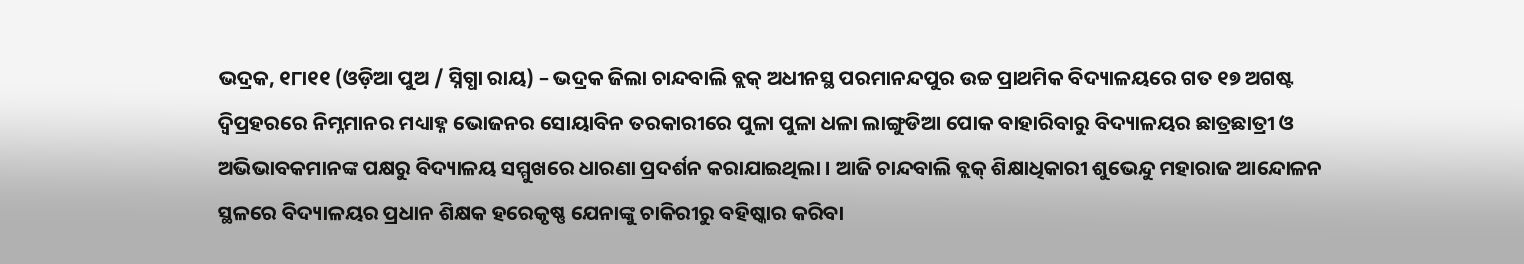ଭଦ୍ରକ, ୧୮ା୧୧ (ଓଡ଼ିଆ ପୁଅ / ସ୍ନିଗ୍ଧା ରାୟ) – ଭଦ୍ରକ ଜିଲା ଚାନ୍ଦବାଲି ବ୍ଲକ୍ ଅଧୀନସ୍ଥ ପରମାନନ୍ଦପୁର ଉଚ୍ଚ ପ୍ରାଥମିକ ବିଦ୍ୟାଳୟରେ ଗତ ୧୭ ଅଗଷ୍ଟ ଦ୍ୱିପ୍ରହରରେ ନିମ୍ନମାନର ମଧ୍ୟାହ୍ନ ଭୋଜନର ସୋୟାବିନ ତରକାରୀରେ ପୁଳା ପୁଳା ଧଳା ଲାଙ୍ଗୁଡିଆ ପୋକ ବାହାରିବାରୁ ବିଦ୍ୟାଳୟର ଛାତ୍ରଛାତ୍ରୀ ଓ ଅଭିଭାବକମାନଙ୍କ ପକ୍ଷରୁ ବିଦ୍ୟାଳୟ ସମ୍ମୁଖରେ ଧାରଣା ପ୍ରଦର୍ଶନ କରାଯାଇଥିଲା । ଆଜି ଚାନ୍ଦବାଲି ବ୍ଲକ୍ ଶିକ୍ଷାଧିକାରୀ ଶୁଭେନ୍ଦୁ ମହାରାଜ ଆନ୍ଦୋଳନ ସ୍ଥଳରେ ବିଦ୍ୟାଳୟର ପ୍ରଧାନ ଶିକ୍ଷକ ହରେକୃଷ୍ଣ ଯେନାଙ୍କୁ ଚାକିରୀରୁ ବହିଷ୍କାର କରିବା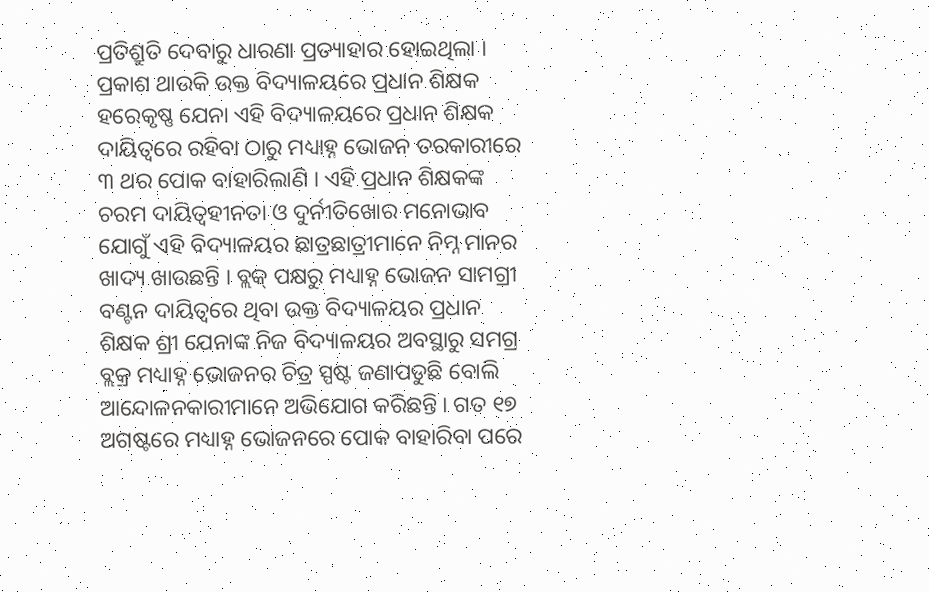ପ୍ରତିଶ୍ରୁତି ଦେବାରୁ ଧାରଣା ପ୍ରତ୍ୟାହାର ହୋଇଥିଲା । ପ୍ରକାଶ ଥାଉକି ଉକ୍ତ ବିଦ୍ୟାଳୟରେ ପ୍ରଧାନ ଶିକ୍ଷକ ହରେକୃଷ୍ଣ ଯେନା ଏହି ବିଦ୍ୟାଳୟରେ ପ୍ରଧାନ ଶିକ୍ଷକ ଦାୟିତ୍ୱରେ ରହିବା ଠାରୁ ମଧ୍ୟାହ୍ନ ଭୋଜନ ତରକାରୀରେ ୩ ଥର ପୋକ ବାହାରିଲାଣି । ଏହି ପ୍ରଧାନ ଶିକ୍ଷକଙ୍କ ଚରମ ଦାୟିତ୍ୱହୀନତା ଓ ଦୁର୍ନୀତିଖୋର ମନୋଭାବ ଯୋଗୁଁ ଏହି ବିଦ୍ୟାଳୟର ଛାତ୍ରଛାତ୍ରୀମାନେ ନିମ୍ନ ମାନର ଖାଦ୍ୟ ଖାଉଛନ୍ତି । ବ୍ଲକ୍ ପକ୍ଷରୁ ମଧ୍ୟାହ୍ନ ଭୋଜନ ସାମଗ୍ରୀ ବଣ୍ଟନ ଦାୟିତ୍ୱରେ ଥିବା ଉକ୍ତ ବିଦ୍ୟାଳୟର ପ୍ରଧାନ ଶିକ୍ଷକ ଶ୍ରୀ ଯେନାଙ୍କ ନିଜ ବିଦ୍ୟାଳୟର ଅବସ୍ଥାରୁ ସମଗ୍ର ବ୍ଲକ୍ର ମଧ୍ୟାହ୍ନ ଭୋଜନର ଚିତ୍ର ସ୍ପଷ୍ଟ ଜଣାପଡୁଛି ବୋଲି ଆନ୍ଦୋଳନକାରୀମାନେ ଅଭିଯୋଗ କରିଛନ୍ତି । ଗତ ୧୭ ଅଗଷ୍ଟରେ ମଧ୍ୟାହ୍ନ ଭୋଜନରେ ପୋକ ବାହାରିବା ପରେ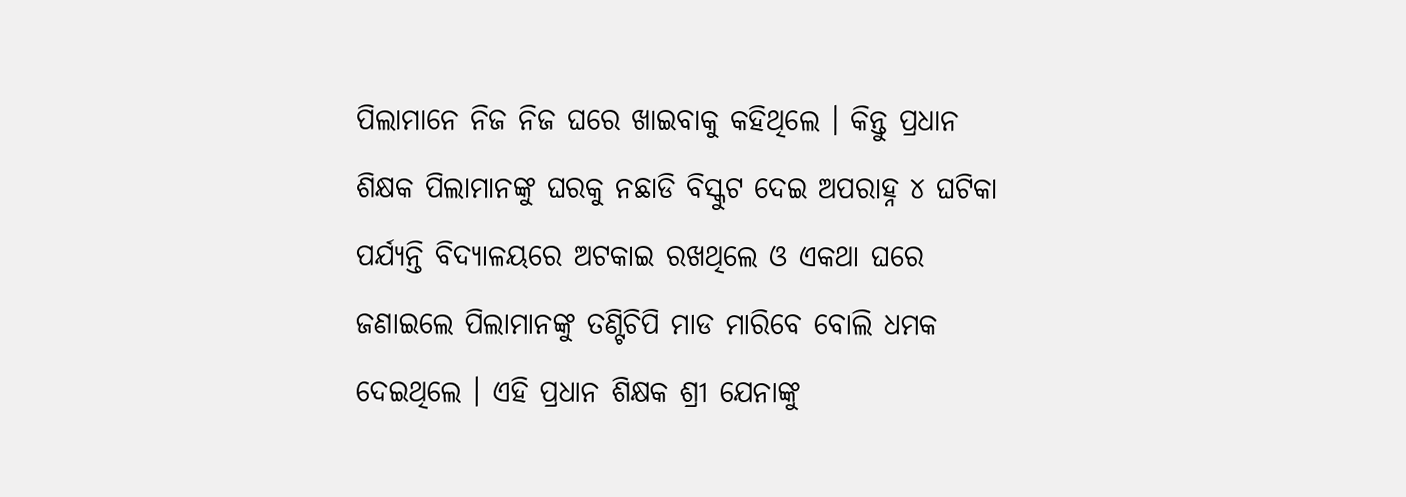ପିଲାମାନେ ନିଜ ନିଜ ଘରେ ଖାଇବାକୁ କହିଥିଲେ । କିନ୍ତୁ ପ୍ରଧାନ ଶିକ୍ଷକ ପିଲାମାନଙ୍କୁ ଘରକୁ ନଛାଡି ବିସ୍କୁଟ ଦେଇ ଅପରାହ୍ନ ୪ ଘଟିକା ପର୍ଯ୍ୟନ୍ତି ବିଦ୍ୟାଳୟରେ ଅଟକାଇ ରଖଥିଲେ ଓ ଏକଥା ଘରେ ଜଣାଇଲେ ପିଲାମାନଙ୍କୁ ତଣ୍ଟିଚିପି ମାଡ ମାରିବେ ବୋଲି ଧମକ ଦେଇଥିଲେ । ଏହି ପ୍ରଧାନ ଶିକ୍ଷକ ଶ୍ରୀ ଯେନାଙ୍କୁ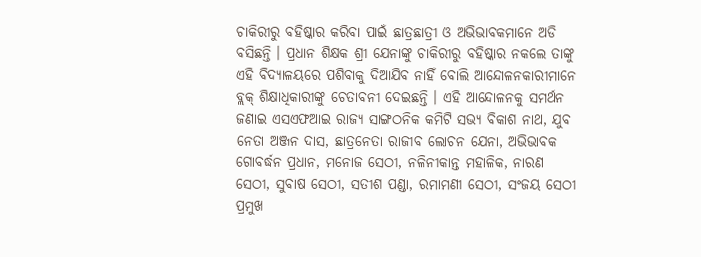ଚାକିରୀରୁ ବହିଷ୍କାର କରିବା ପାଇଁ ଛାତ୍ରଛାତ୍ରୀ ଓ ଅଭିଭାବକମାନେ ଅଡି ବସିଛନ୍ତି । ପ୍ରଧାନ ଶିକ୍ଷକ ଶ୍ରୀ ଯେନାଙ୍କୁ ଚାକିରୀରୁ ବହିଷ୍କାର ନକଲେ ତାଙ୍କୁ ଏହି ବିଦ୍ୟାଳୟରେ ପଶିବାକୁ ଦିଆଯିବ ନାହିଁ ବୋଲି ଆନ୍ଦୋଳନକାରୀମାନେ ବ୍ଲକ୍ ଶିକ୍ଷାଧିକାରୀଙ୍କୁ ଚେତାବନୀ ଦେଇଛନ୍ତି । ଏହି ଆନ୍ଦୋଳନକୁ ସମର୍ଥନ ଜଣାଇ ଏସଏଫଆଇ ରାଜ୍ୟ ସାଙ୍ଗଠନିକ କମିଟି ସଭ୍ୟ ବିକାଶ ନାଥ, ଯୁବ ନେତା ଅଞ୍ଜନ ଦାସ, ଛାତ୍ରନେତା ରାଜୀବ ଲୋଚନ ଯେନା, ଅଭିଭାବକ ଗୋବର୍ଦ୍ଧନ ପ୍ରଧାନ, ମନୋଜ ସେଠୀ, ନଳିନୀକାନ୍ତ ମହାଳିକ, ନାରଣ ସେଠୀ, ସୁବାଷ ସେଠୀ, ସତୀଶ ପଣ୍ଡା, ରମାମଣୀ ସେଠୀ, ସଂଜୟ ସେଠୀ ପ୍ରମୁଖ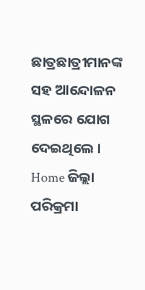ଛାତ୍ରଛାତ୍ରୀମାନଙ୍କ ସହ ଆନ୍ଦୋଳନ ସ୍ଥଳରେ ଯୋଗ ଦେଇଥିଲେ ।
Home ଜିଲ୍ଲା ପରିକ୍ରମା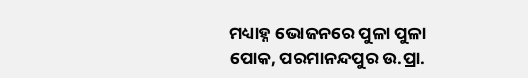ମଧ୍ୟାହ୍ନ ଭୋଜନରେ ପୁଳା ପୁଳା ପୋକ, ପରମାନନ୍ଦପୁର ଉ.ପ୍ରା.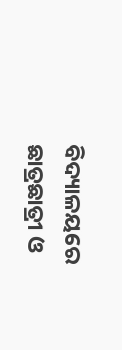ବିଦ୍ୟାଳୟରେ ଛାତ୍ରଛାତ୍ରୀ ଓ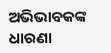ଅଭିଭାବକଙ୍କ ଧାରଣା